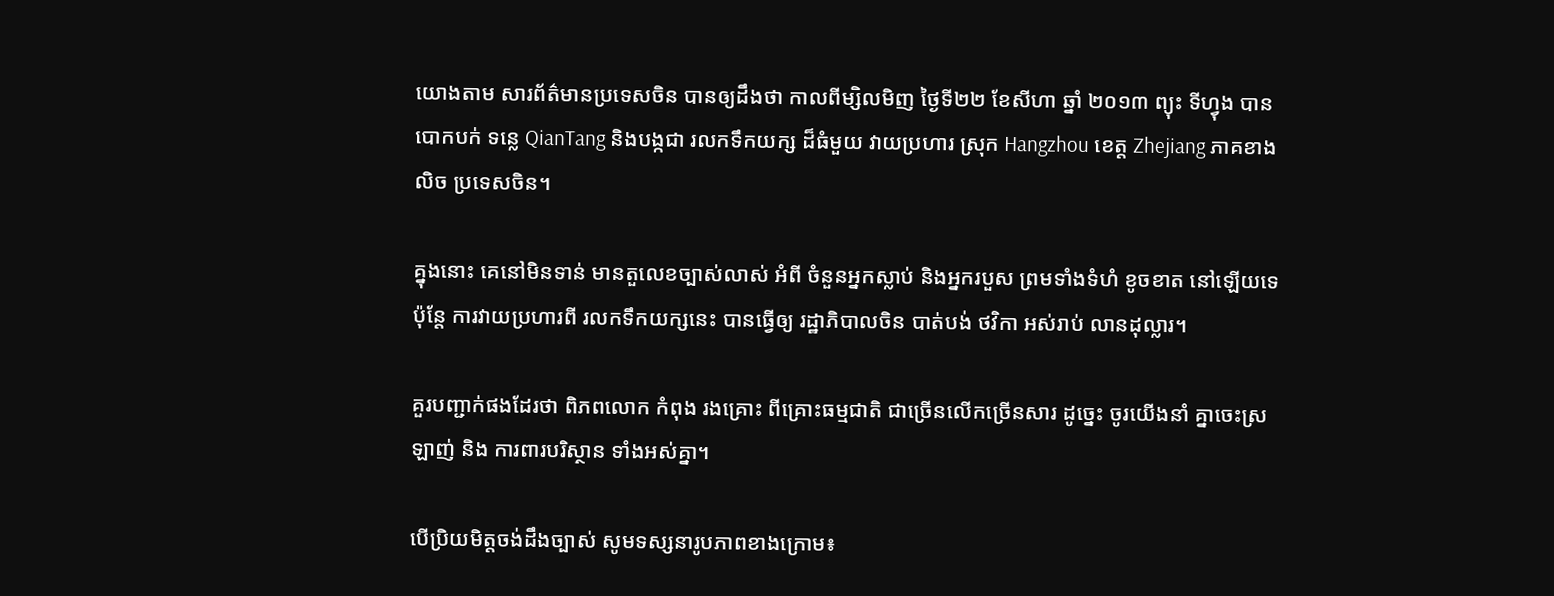យោងតាម សារព័ត៌មានប្រទេសចិន បានឲ្យដឹងថា កាលពីម្សិលមិញ ថ្ងៃទី២២ ខែសីហា ឆ្នាំ ២០១៣ ព្យុះ ទីហ្វុង បានបោកបក់ ទន្លេ QianTang និងបង្កជា រលកទឹកយក្ស ដ៏ធំមួយ វាយប្រហារ ស្រុក Hangzhou ខេត្ត Zhejiang ភាគខាងលិច ប្រទេសចិន។

គ្នុងនោះ គេនៅមិនទាន់ មានតួលេខច្បាស់លាស់ អំពី ចំនួនអ្នកស្លាប់ និងអ្នករបួស ព្រមទាំងទំហំ ខូចខាត នៅឡើយទេ ប៉ុន្តែ ការវាយប្រហារពី រលកទឹកយក្សនេះ បានធ្វើឲ្យ រដ្ឋាភិបាលចិន បាត់បង់ ថវិកា អស់រាប់ លានដុល្លារ។

គួរបញ្ជាក់ផងដែរថា ពិភពលោក កំពុង រងគ្រោះ ពីគ្រោះធម្មជាតិ ជាច្រើនលើកច្រើនសារ ដូច្នេះ ចូរយើងនាំ គ្នាចេះស្រឡាញ់ និង ការពារបរិស្ថាន ទាំងអស់គ្នា។

បើប្រិយមិត្តចង់ដឹងច្បាស់ សូមទស្សនារូបភាពខាងក្រោម៖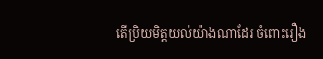តើប្រិយមិត្តយល់យ៉ាងណាដែរ ចំពោះរឿង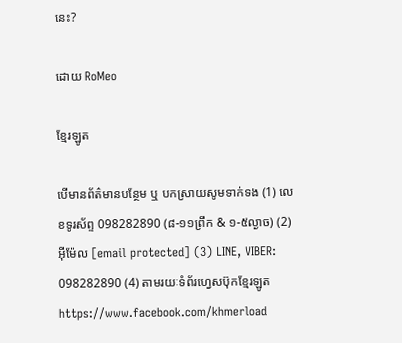នេះ?

ដោយ RoMeo

ខ្មែរឡូត

បើមានព័ត៌មានបន្ថែម ឬ បកស្រាយសូមទាក់ទង (1) លេខទូរស័ព្ទ 098282890 (៨-១១ព្រឹក & ១-៥ល្ងាច) (2) អ៊ីម៉ែល [email protected] (3) LINE, VIBER: 098282890 (4) តាមរយៈទំព័រហ្វេសប៊ុកខ្មែរឡូត https://www.facebook.com/khmerload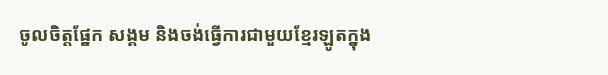ចូលចិត្តផ្នែក សង្គម និងចង់ធ្វើការជាមួយខ្មែរឡូតក្នុង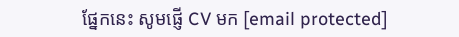ផ្នែកនេះ សូមផ្ញើ CV មក [email protected]